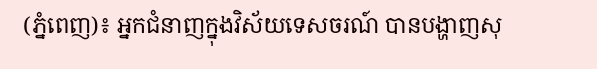(ភ្នំពេញ)៖ អ្នកជំនាញក្នុងវិស័យទេសចរណ៍ បានបង្ហាញសុ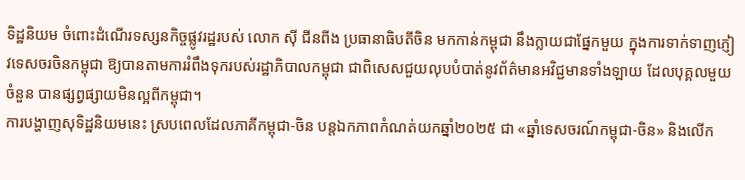ទិដ្ឋនិយម ចំពោះដំណើរទស្សនកិច្ចផ្លូវរដ្ឋរបស់ លោក ស៊ី ជីនពីង ប្រធានាធិបតីចិន មកកាន់កម្ពុជា នឹងក្លាយជាផ្នែកមួយ ក្នុងការទាក់ទាញភ្ញៀវទេសចរចិនកម្ពុជា ឱ្យបានតាមការរំពឹងទុករបស់រដ្ឋាភិបាលកម្ពុជា ជាពិសេសជួយលុបបំបាត់នូវព័ត៌មានអវិជ្ជមានទាំងឡាយ ដែលបុគ្គលមួយចំនួន បានផ្សព្វផ្សាយមិនល្អពីកម្ពុជា។
ការបង្ហាញសុទិដ្ឋនិយមនេះ ស្របពេលដែលភាគីកម្ពុជា-ចិន បន្តឯកភាពកំណត់យកឆ្នាំ២០២៥ ជា «ឆ្នាំទេសចរណ៍កម្ពុជា-ចិន» និងលើក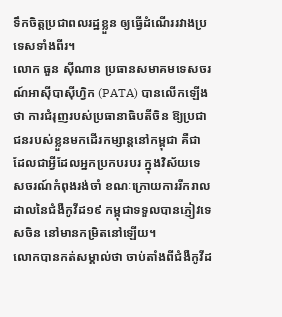ទឹកចិត្តប្រជាពលរដ្ឋខ្លួន ឲ្យធ្វើដំណើររវាងប្រទេសទាំងពីរ។
លោក ធួន ស៊ីណាន ប្រធានសមាគមទេសចរណ៍អាស៊ីបាស៊ីហ្វិក (PATA) បានលើកឡើងថា ការជំរុញរបស់ប្រធានាធិបតីចិន ឱ្យប្រជាជនរបស់ខ្លួនមកដើរកម្សាន្តនៅកម្ពុជា គឺជាដែលជាអ្វីដែលអ្នកប្រកបរបរ ក្នុងវិស័យទេសចរណ៍កំពុងរង់ចាំ ខណៈក្រោយការរីករាលដាលនៃជំងឺកូវីដ១៩ កម្ពុជាទទួលបានភ្ញៀវទេសចិន នៅមានកម្រិតនៅឡើយ។
លោកបានកត់សម្គាល់ថា ចាប់តាំងពីជំងឺកូវីដ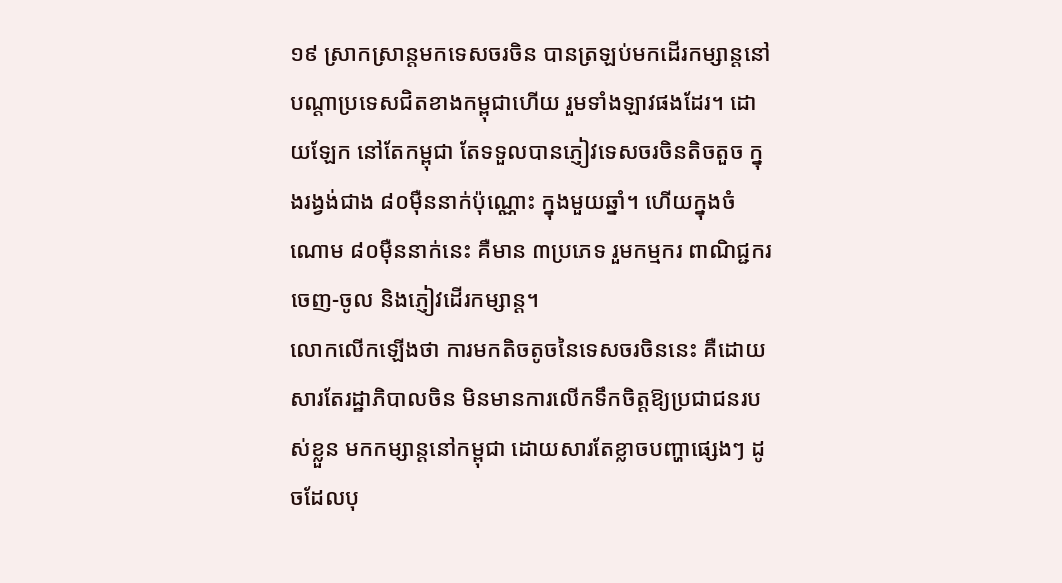១៩ ស្រាកស្រាន្តមកទេសចរចិន បានត្រឡប់មកដើរកម្សាន្តនៅបណ្តាប្រទេសជិតខាងកម្ពុជាហើយ រួមទាំងឡាវផងដែរ។ ដោយឡែក នៅតែកម្ពុជា តែទទួលបានភ្ញៀវទេសចរចិនតិចតួច ក្នុងរង្វង់ជាង ៨០ម៉ឺននាក់ប៉ុណ្ណោះ ក្នុងមួយឆ្នាំ។ ហើយក្នុងចំណោម ៨០ម៉ឺននាក់នេះ គឺមាន ៣ប្រភេទ រួមកម្មករ ពាណិជ្ជករចេញ-ចូល និងភ្ញៀវដើរកម្សាន្ត។
លោកលើកឡើងថា ការមកតិចតូចនៃទេសចរចិននេះ គឺដោយសារតែរដ្ឋាភិបាលចិន មិនមានការលើកទឹកចិត្តឱ្យប្រជាជនរបស់ខ្លួន មកកម្សាន្តនៅកម្ពុជា ដោយសារតែខ្លាចបញ្ហាផ្សេងៗ ដូចដែលបុ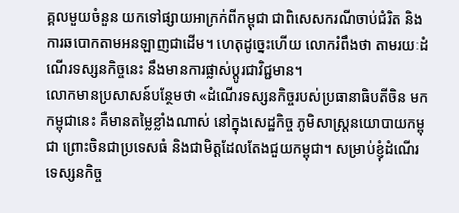គ្គលមួយចំនួន យកទៅផ្សាយអាក្រក់ពីកម្ពុជា ជាពិសេសករណីចាប់ជំរិត និងការឆបោកតាមអនឡាញជាដើម។ ហេតុដូច្នេះហើយ លោករំពឹងថា តាមរយៈដំណើរទស្សនកិច្ចនេះ នឹងមានការផ្លាស់ប្តូរជាវិជ្ជមាន។
លោកមានប្រសាសន៍បន្ថែមថា «ដំណើរទស្សនកិច្ចរបស់ប្រធានាធិបតីចិន មកកម្ពុជានេះ គឺមានតម្លៃខ្លាំងណាស់ នៅក្នុងសេដ្ឋកិច្ច ភូមិសាស្រ្តនយោបាយកម្ពុជា ព្រោះចិនជាប្រទេសធំ និងជាមិត្តដែលតែងជួយកម្ពុជា។ សម្រាប់ខ្ញុំដំណើរទេស្សនកិច្ច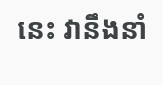នេះ វានឹងនាំ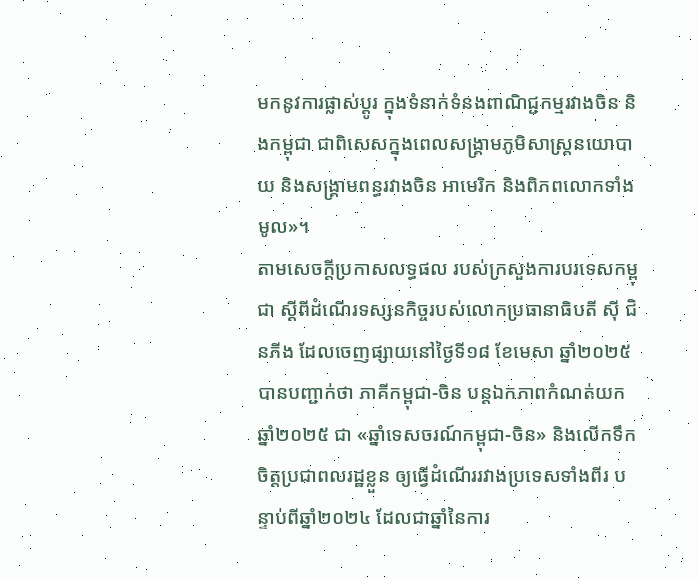មកនូវការផ្លាស់ប្តូរ ក្នុងទំនាក់ទំនងពាណិជ្ជកម្មរវាងចិន និងកម្ពុជា ជាពិសេសក្នុងពេលសង្រ្គាមភូមិសាស្រ្តនយោបាយ និងសង្រ្គាមពន្ធរវាងចិន អាមេរិក និងពិភពលោកទាំងមូល»។
តាមសេចក្ដីប្រកាសលទ្ធផល របស់ក្រសួងការបរទេសកម្ពុជា ស្ដីពីដំណើរទស្សនកិច្ចរបស់លោកប្រធានាធិបតី ស៊ី ជិនភីង ដែលចេញផ្សាយនៅថ្ងៃទី១៨ ខែមេសា ឆ្នាំ២០២៥ បានបញ្ជាក់ថា ភាគីកម្ពុជា-ចិន បន្តឯកភាពកំណត់យកឆ្នាំ២០២៥ ជា «ឆ្នាំទេសចរណ៍កម្ពុជា-ចិន» និងលើកទឹកចិត្តប្រជាពលរដ្ឋខ្លួន ឲ្យធ្វើដំណើររវាងប្រទេសទាំងពីរ បន្ទាប់ពីឆ្នាំ២០២៤ ដែលជាឆ្នាំនៃការ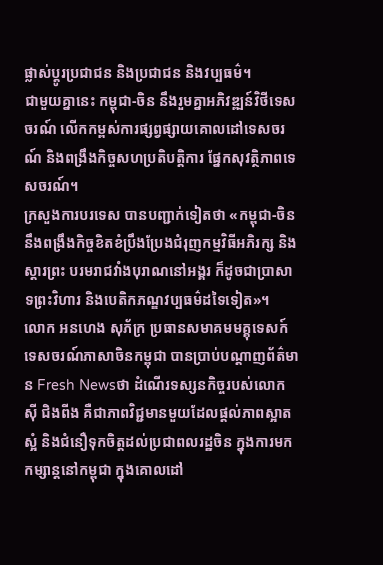ផ្លាស់ប្តូរប្រជាជន និងប្រជាជន និងវប្បធម៌។
ជាមួយគ្នានេះ កម្ពុជា-ចិន នឹងរួមគ្នាអភិវឌ្ឍន៍វិថីទេសចរណ៍ លើកកម្ពស់ការផ្សព្វផ្សាយគោលដៅទេសចរណ៍ និងពង្រឹងកិច្ចសហប្រតិបត្តិការ ផ្នែកសុវត្ថិភាពទេសចរណ៍។
ក្រសួងការបរទេស បានបញ្ជាក់ទៀតថា «កម្ពុជា-ចិន នឹងពង្រឹងកិច្ចខិតខំប្រឹងប្រែងជំរុញកម្មវិធីអភិរក្ស និងស្តារព្រះ បរមរាជវាំងបុរាណនៅអង្គរ ក៏ដូចជាប្រាសាទព្រះវិហារ និងបេតិកភណ្ឌវប្បធម៌ដទៃទៀត»។
លោក អនហេង សុភ័ក្រ ប្រធានសមាគមមគ្គុទេសក៍ទេសចរណ៍ភាសាចិនកម្ពុជា បានប្រាប់បណ្តាញព័ត៌មាន Fresh Newsថា ដំណើរទស្សនកិច្ចរបស់លោក ស៊ី ជិងពីង គឺជាភាពវិជ្ជមានមួយដែលផ្តល់ភាពស្អាតស្អំ និងជំនឿទុកចិត្តដល់ប្រជាពលរដ្ឋចិន ក្នុងការមកកម្សាន្តនៅកម្ពុជា ក្នុងគោលដៅ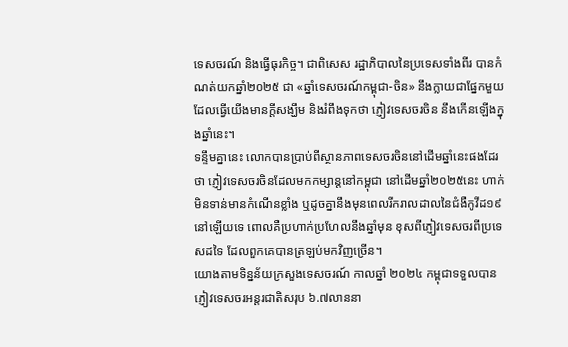ទេសចរណ៍ និងធ្វើធុរកិច្ច។ ជាពិសេស រដ្ឋាភិបាលនៃប្រទេសទាំងពីរ បានកំណត់យកឆ្នាំ២០២៥ ជា «ឆ្នាំទេសចរណ៍កម្ពុជា-ចិន» នឹងក្លាយជាផ្នែកមួយដែលធ្វើយើងមានក្តីសង្ឃឹម និងរំពឹងទុកថា ភ្ញៀវទេសចរចិន នឹងកើនឡើងក្នុងឆ្នាំនេះ។
ទន្ទឹមគ្នានេះ លោកបានប្រាប់ពីស្ថានភាពទេសចរចិននៅដើមឆ្នាំនេះផងដែរថា ភ្ញៀវទេសចរចិនដែលមកកម្សាន្តនៅកម្ពុជា នៅដើមឆ្នាំ២០២៥នេះ ហាក់មិនទាន់មានកំណើនខ្លាំង ឬដូចគ្នានឹងមុនពេលរីករាលដាលនៃជំងឺកូវីដ១៩ នៅឡើយទេ ពោលគឺប្រហាក់ប្រហែលនឹងឆ្នាំមុន ខុសពីភ្ញៀវទេសចរពីប្រទេសដទៃ ដែលពួកគេបានត្រឡប់មកវិញច្រើន។
យោងតាមទិន្នន័យក្រសួងទេសចរណ៍ កាលឆ្នាំ ២០២៤ កម្ពុជាទទួលបានភ្ញៀវទេសចរអន្តរជាតិសរុប ៦.៧លាននា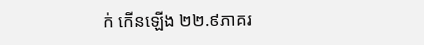ក់ កើនឡើង ២២.៩ភាគរ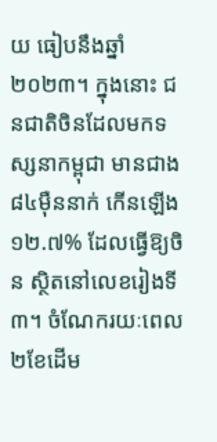យ ធៀបនឹងឆ្នាំ២០២៣។ ក្នុងនោះ ជនជាតិចិនដែលមកទស្សនាកម្ពុជា មានជាង៨៤ម៉ឺននាក់ កើនឡើង ១២.៧% ដែលធ្វើឱ្យចិន ស្ថិតនៅលេខរៀងទី៣។ ចំណែករយៈពេល ២ខែដើម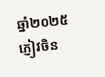ឆ្នាំ២០២៥ ភ្ញៀវចិន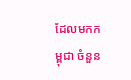ដែលមកកម្ពុជា ចំនួន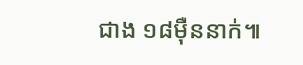ជាង ១៨ម៉ឺននាក់៕